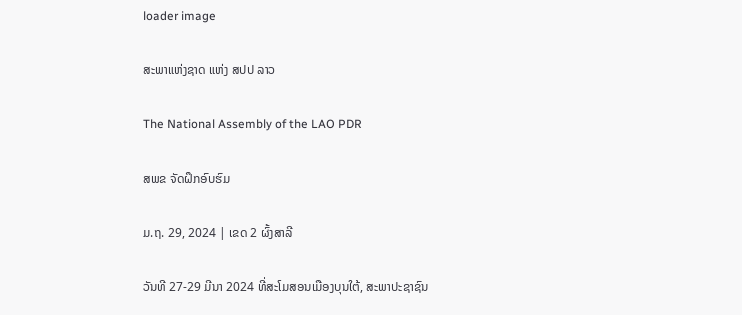loader image

ສະພາແຫ່ງຊາດ ແຫ່ງ ສປປ ລາວ

The National Assembly of the LAO PDR

ສພຂ ຈັດຝຶກອົບຮົມ

ມ.ຖ. 29, 2024 | ເຂດ 2 ຜົ້ງສາລີ

ວັນທີ 27-29 ມີນາ 2024 ທີ່ສະໂມສອນເມືອງບຸນໃຕ້, ສະພາປະຊາຊົນ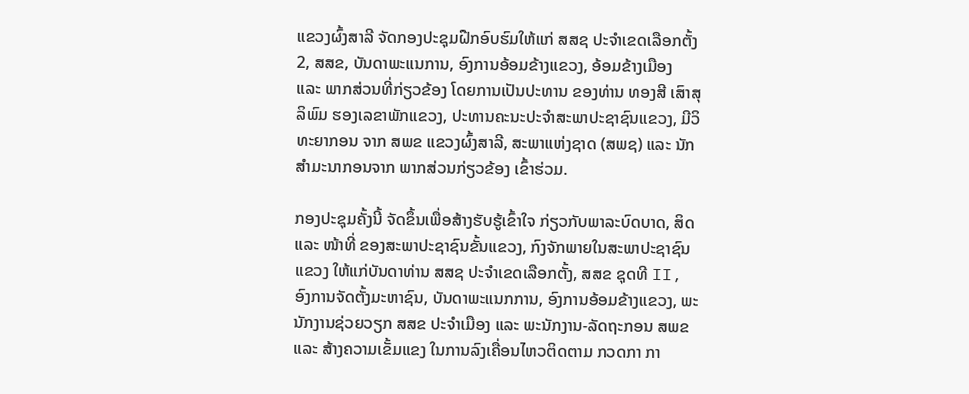ແຂວງຜົ້ງສາລີ ຈັດກອງປະຊຸມຝືກອົບຮົມໃຫ້ແກ່ ສສຊ ປະຈໍາເຂດເລືອກຕັ້ງ 2, ສສຂ, ບັນດາພະແນການ, ອົງການອ້ອມຂ້າງແຂວງ, ອ້ອມຂ້າງເມືອງ ແລະ ພາກສ່ວນທີ່ກ່ຽວຂ້ອງ ໂດຍການເປັນປະທານ ຂອງທ່ານ ທອງສີ ເສົາສຸລິພົມ ຮອງເລຂາພັກແຂວງ, ປະທານຄະນະປະຈໍາສະພາປະຊາຊົນແຂວງ, ມີວິທະຍາກອນ ຈາກ ສພຂ ແຂວງຜົ້ງສາລີ, ສະພາແຫ່ງຊາດ (ສພຊ) ແລະ ນັກສໍາມະນາກອນຈາກ ພາກສ່ວນກ່ຽວຂ້ອງ ເຂົ້າຮ່ວມ.

ກອງປະຊຸມຄັ້ງນີ້ ຈັດຂຶ້ນເພື່ອສ້າງຮັບຮູ້ເຂົ້າໃຈ ກ່ຽວກັບພາລະບົດບາດ, ສິດ ແລະ ໜ້າທີ່ ຂອງສະພາປະຊາຊົນຂັ້ນແຂວງ, ກົງຈັກພາຍໃນສະພາປະຊາຊົນແຂວງ ໃຫ້ແກ່ບັນດາທ່ານ ສສຊ ປະຈໍາເຂດເລືອກຕັ້ງ, ສສຂ ຊຸດທີ II, ອົງການຈັດຕັ້ງມະຫາຊົນ, ບັນດາພະແນກການ, ອົງການອ້ອມຂ້າງແຂວງ, ພະນັກງານຊ່ວຍວຽກ ສສຂ ປະຈໍາເມືອງ ແລະ ພະນັກງານ-ລັດຖະກອນ ສພຂ ແລະ ສ້າງຄວາມເຂັ້ມແຂງ ໃນການລົງເຄື່ອນໄຫວຕິດຕາມ ກວດກາ ກາ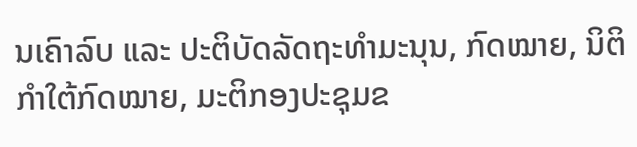ນເຄົາລົບ ແລະ ປະຕິບັດລັດຖະທໍາມະນຸນ, ກົດໝາຍ, ນິຕິກໍາໃຕ້ກົດໝາຍ, ມະຕິກອງປະຊຸມຂ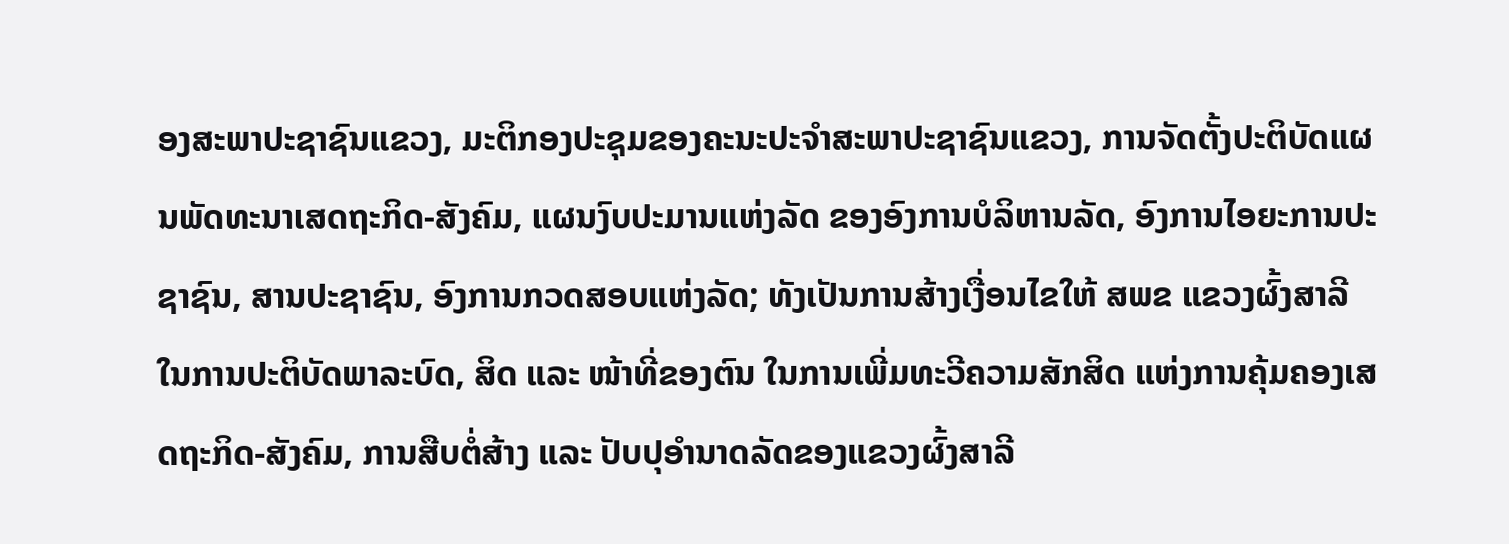ອງສະພາປະຊາຊົນແຂວງ, ມະຕິກອງປະຊຸມຂອງຄະນະປະຈໍາສະພາປະຊາຊົນແຂວງ, ການຈັດຕັ້ງປະຕິບັດແຜນພັດທະນາເສດຖະກິດ-ສັງຄົມ, ແຜນງົບປະມານແຫ່ງລັດ ຂອງອົງການບໍລິຫານລັດ, ອົງການໄອຍະການປະຊາຊົນ, ສານປະຊາຊົນ, ອົງການກວດສອບແຫ່ງລັດ; ທັງເປັນການສ້າງເງື່ອນໄຂໃຫ້ ສພຂ ແຂວງຜົ້ງສາລີ ໃນການປະຕິບັດພາລະບົດ, ສິດ ແລະ ໜ້າທີ່ຂອງຕົນ ໃນການເພີ່ມທະວີຄວາມສັກສິດ ແຫ່ງການຄຸ້ມຄອງເສດຖະກິດ-ສັງຄົມ, ການສືບຕໍ່ສ້າງ ແລະ ປັບປຸອໍານາດລັດຂອງແຂວງຜົ້ງສາລີ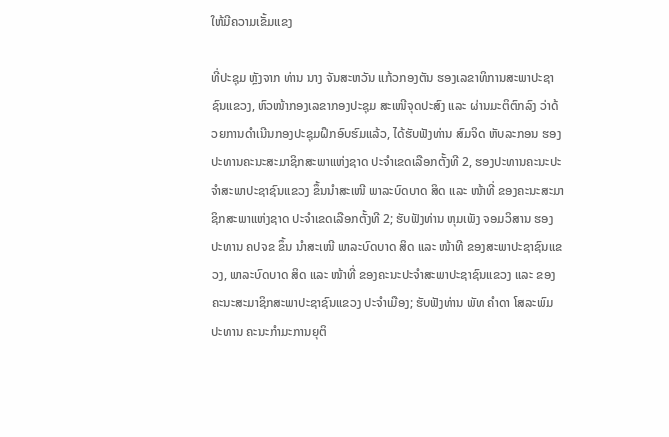ໃຫ້ມີຄວາມເຂັ້ມແຂງ

ທີ່ປະຊຸມ ຫຼັງຈາກ ທ່ານ ນາງ ຈັນສະຫວັນ ແກ້ວກອງຕັນ ຮອງເລຂາທິການສະພາປະຊາຊົນແຂວງ, ຫົວໜ້າກອງເລຂາກອງປະຊຸມ ສະເໜີຈຸດປະສົງ ແລະ ຜ່ານມະຕິຕົກລົງ ວ່າດ້ວຍການດໍາເນີນກອງປະຊຸມຝຶກອົບຮົມແລ້ວ, ໄດ້ຮັບຟັງທ່ານ ສົມຈິດ ຫັບລະກອນ ຮອງປະທານຄະນະສະມາຊິກສະພາແຫ່ງຊາດ ປະຈໍາເຂດເລືອກຕັ້ງທີ 2, ຮອງປະທານຄະນະປະຈໍາສະພາປະຊາຊົນແຂວງ ຂຶ້ນນໍາສະເໜີ ພາລະບົດບາດ ສິດ ແລະ ໜ້າທີ່ ຂອງຄະນະສະມາຊິກສະພາແຫ່ງຊາດ ປະຈໍາເຂດເລືອກຕັ້ງທີ 2; ຮັບຟັງທ່ານ ຫຸມເພັງ ຈອມວິສານ ຮອງປະທານ ຄປຈຂ ຂຶ້ນ ນໍາສະເໜີ ພາລະບົດບາດ ສິດ ແລະ ໜ້າທີ ຂອງສະພາປະຊາຊົນແຂວງ, ພາລະບົດບາດ ສິດ ແລະ ໜ້າທີ່ ຂອງຄະນະປະຈໍາສະພາປະຊາຊົນແຂວງ ແລະ ຂອງຄະນະສະມາຊິກສະພາປະຊາຊົນແຂວງ ປະຈໍາເມືອງ; ຮັບຟັງທ່ານ ພັທ ຄໍາດາ ໂສລະພົມ ປະທານ ຄະນະກໍາມະການຍຸຕິ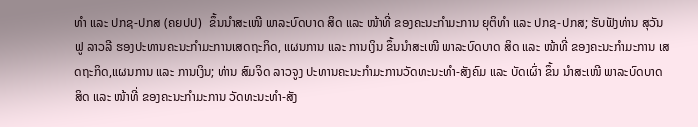ທໍາ ແລະ ປກຊ-ປກສ (ຄຍປປ)  ຂຶ້ນນໍາສະເໜີ ພາລະບົດບາດ ສິດ ແລະ ໜ້າທີ່ ຂອງຄະນະກໍາມະການ ຍຸຕິທໍາ ແລະ ປກຊ-ປກສ; ຮັບຟັງທ່ານ ສຸວັນຟູ ລາວລີ ຮອງປະທານຄະນະກໍາມະການເສດຖະກິດ, ແຜນການ ແລະ ການເງິນ ຂຶ້ນນໍາສະເໜີ ພາລະບົດບາດ ສິດ ແລະ ໜ້າທີ່ ຂອງຄະນະກໍາມະການ ເສດຖະກິດ,ແຜນການ ແລະ ການເງິນ; ທ່ານ ສົມຈິດ ລາວຈູງ ປະທານຄະນະກໍາມະການວັດທະນະທໍາ-ສັງຄົມ ແລະ ບັດເຜົ່າ ຂຶ້ນ ນໍາສະເໜີ ພາລະບົດບາດ ສິດ ແລະ ໜ້າທີ່ ຂອງຄະນະກໍາມະການ ວັດທະນະທໍາ-ສັງ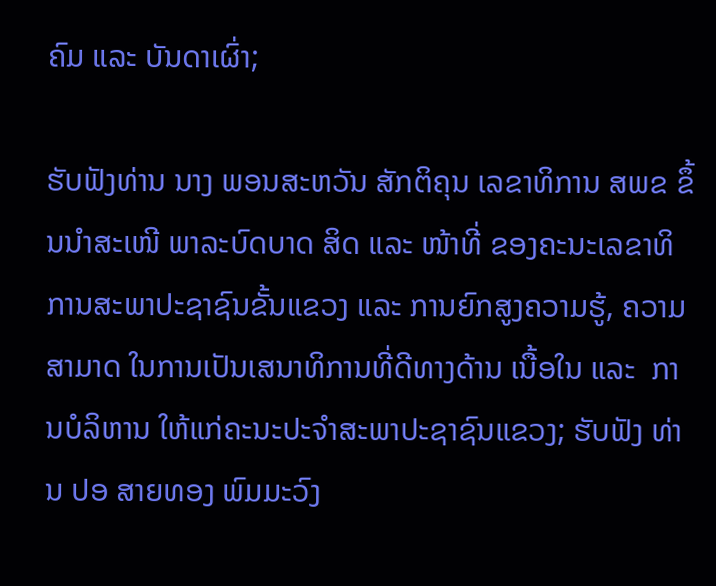ຄົມ ແລະ ບັນດາເຜົ່າ;

ຮັບຟັງທ່ານ ນາງ ພອນສະຫວັນ ສັກຕິຄຸນ ເລຂາທິການ ສພຂ ຂຶ້ນນໍາສະເໜີ ພາລະບົດບາດ ສິດ ແລະ ໜ້າທີ່ ຂອງຄະນະເລຂາທິການສະພາປະຊາຊົນຂັ້ນແຂວງ ແລະ ການຍົກສູງຄວາມຮູ້, ຄວາມສາມາດ ໃນການເປັນເສນາທິການທີ່ດີທາງດ້ານ ເນື້ອໃນ ແລະ  ການບໍລິຫານ ໃຫ້ແກ່ຄະນະປະຈໍາສະພາປະຊາຊົນແຂວງ; ຮັບຟັງ ທ່ານ ປອ ສາຍທອງ ພົມມະວົງ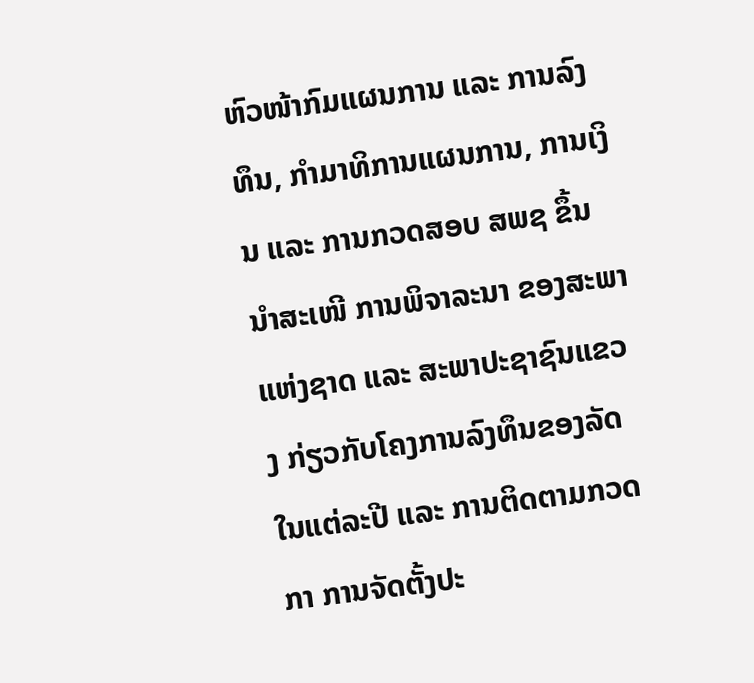ຫົວໜ້າກົມແຜນການ ແລະ ການລົງທຶນ, ກໍາມາທິການແຜນການ, ການເງິນ ແລະ ການກວດສອບ ສພຊ ຂຶ້ນນໍາສະເໜີ ການພິຈາລະນາ ຂອງສະພາແຫ່ງຊາດ ແລະ ສະພາປະຊາຊົນແຂວງ ກ່ຽວກັບໂຄງການລົງທຶນຂອງລັດໃນແຕ່ລະປີ ແລະ ການຕິດຕາມກວດກາ ການຈັດຕັ້ງປະ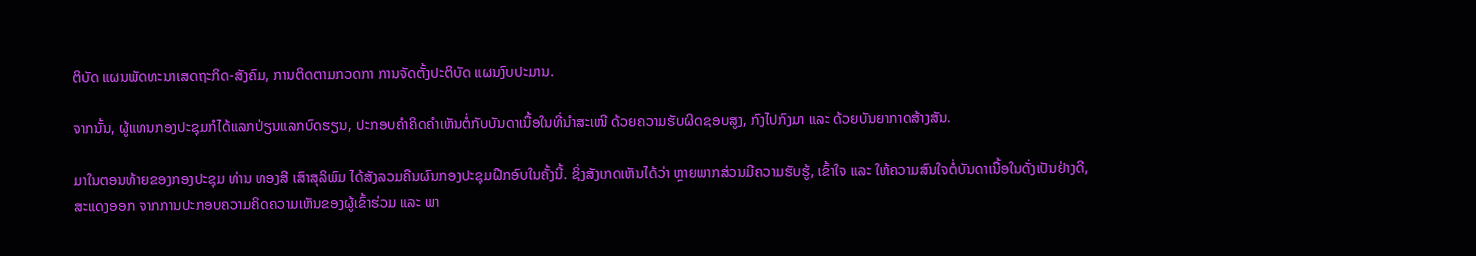ຕິບັດ ແຜນພັດທະນາເສດຖະກິດ-ສັງຄົມ, ການຕິດຕາມກວດກາ ການຈັດຕັ້ງປະຕິບັດ ແຜນງົບປະມານ.

ຈາກນັ້ນ, ຜູ້ແທນກອງປະຊຸມກໍໄດ້ແລກປ່ຽນແລກບົດຮຽນ, ປະກອບຄໍາຄິດຄໍາເຫັນຕໍ່ກັບບັນດາເນື້ອໃນທີ່ນໍາສະເໜີ ດ້ວຍຄວາມຮັບຜິດຊອບສູງ, ກົງໄປກົງມາ ແລະ ດ້ວຍບັນຍາກາດສ້າງສັນ.

ມາໃນຕອນທ້າຍຂອງກອງປະຊຸມ ທ່ານ ທອງສີ ເສົາສຸລິພົມ ໄດ້ສັງລວມຄືນຜົນກອງປະຊຸມຝືກອົບໃນຄັ້ງນີ້. ຊິ່ງສັງເກດເຫັນໄດ້ວ່າ ຫຼາຍພາກສ່ວນມີຄວາມຮັບຮູ້, ເຂົ້າໃຈ ແລະ ໃຫ້ຄວາມສົນໃຈຕໍ່ບັນດາເນື້ອໃນດັ່ງເປັນຢ່າງດີ, ສະແດງອອກ ຈາກການປະກອບຄວາມຄິດຄວາມເຫັນຂອງຜູ້ເຂົ້າຮ່ວມ ແລະ ພາ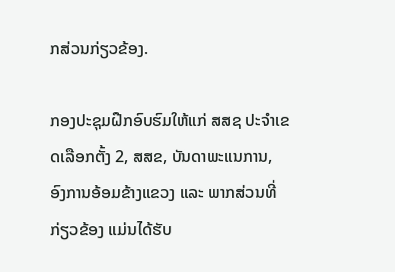ກສ່ວນກ່ຽວຂ້ອງ.

ກອງປະຊຸມຝືກອົບຮົມໃຫ້ແກ່ ສສຊ ປະຈໍາເຂດເລືອກຕັ້ງ 2, ສສຂ, ບັນດາພະແນການ, ອົງການອ້ອມຂ້າງແຂວງ ແລະ ພາກສ່ວນທີ່ກ່ຽວຂ້ອງ ແມ່ນໄດ້ຮັບ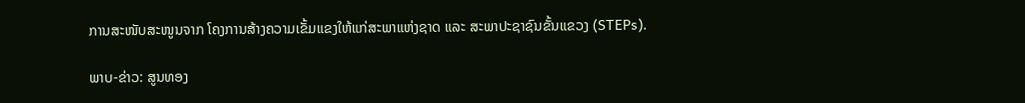ການສະໜັບສະໜູນຈາກ ໂຄງການສ້າງຄວາມເຂັ້ມແຂງໃຫ້ແກ່ສະພາແຫ່ງຊາດ ແລະ ສະພາປະຊາຊົນຂັ້ນແຂວງ (STEPs).

ພາບ-ຂ່າວ: ສູນທອງ